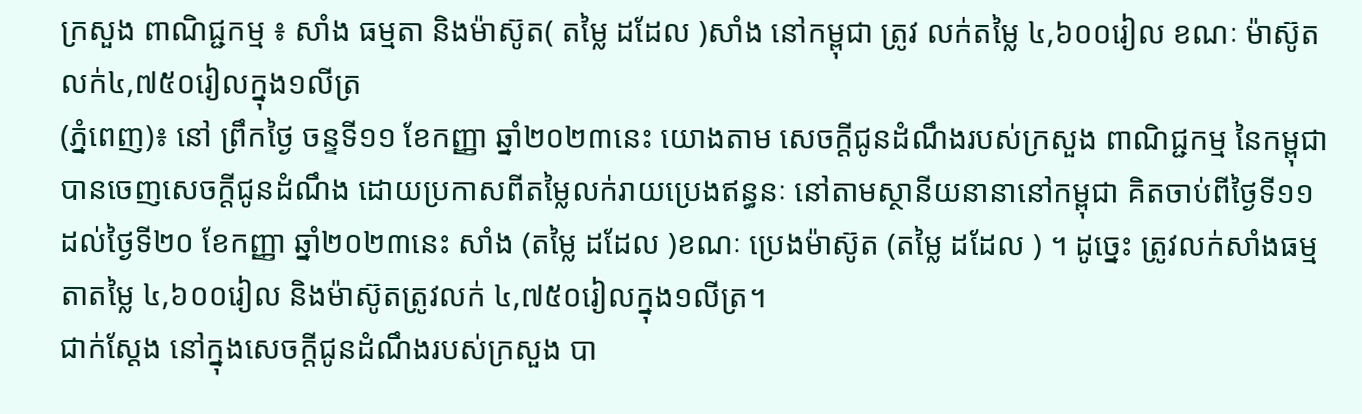ក្រសួង ពាណិជ្ជកម្ម ៖ សាំង ធម្មតា និងម៉ាស៊ូត( តម្លៃ ដដែល )សាំង នៅកម្ពុជា ត្រូវ លក់តម្លៃ ៤,៦០០រៀល ខណៈ ម៉ាស៊ូតលក់៤,៧៥០រៀលក្នុង១លីត្រ
(ភ្នំពេញ)៖ នៅ ព្រឹកថ្ងៃ ចន្ទទី១១ ខែកញ្ញា ឆ្នាំ២០២៣នេះ យោងតាម សេចក្តីជូនដំណឹងរបស់ក្រសួង ពាណិជ្ជកម្ម នៃកម្ពុជា បានចេញសេចក្តីជូនដំណឹង ដោយប្រកាសពីតម្លៃលក់រាយប្រេងឥន្ធនៈ នៅតាមស្ថានីយនានានៅកម្ពុជា គិតចាប់ពីថ្ងៃទី១១ ដល់ថ្ងៃទី២០ ខែកញ្ញា ឆ្នាំ២០២៣នេះ សាំង (តម្លៃ ដដែល )ខណៈ ប្រេងម៉ាស៊ូត (តម្លៃ ដដែល ) ។ ដូច្នេះ ត្រូវលក់សាំងធម្មតាតម្លៃ ៤,៦០០រៀល និងម៉ាស៊ូតត្រូវលក់ ៤,៧៥០រៀលក្នុង១លីត្រ។
ជាក់ស្ដែង នៅក្នុងសេចក្តីជូនដំណឹងរបស់ក្រសួង បា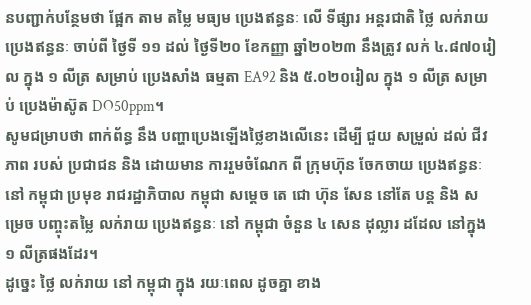នបញ្ជាក់បន្ថែមថា ផ្អែក តាម តម្លៃ មធ្យម ប្រេងឥន្ធនៈ លើ ទីផ្សារ អន្តរជាតិ ថ្លៃ លក់រាយ ប្រេងឥន្ធនៈ ចាប់ពី ថ្ងៃទី ១១ ដល់ ថ្ងៃទី២០ ខែកញ្ញា ឆ្នាំ២០២៣ នឹងត្រូវ លក់ ៤.៨៧០រៀល ក្នុង ១ លីត្រ សម្រាប់ ប្រេងសាំង ធម្មតា EA92 និង ៥.០២០រៀល ក្នុង ១ លីត្រ សម្រាប់ ប្រេងម៉ាស៊ូត DO50ppm។
សូមជម្រាបថា ពាក់ព័ន្ធ នឹង បញ្ហាប្រេងឡេីងថ្លៃខាងលើនេះ ដើម្បី ជួយ សម្រួល់ ដល់ ជីវភាព របស់ ប្រជាជន និង ដោយមាន ការរួមចំណែក ពី ក្រុមហ៊ុន ចែកចាយ ប្រេងឥន្ធនៈ នៅ កម្ពុជា ប្រមុខ រាជរដ្ឋាភិបាល កម្ពុជា សម្តេច តេ ជោ ហ៊ុន សែន នៅតែ បន្ត និង សម្រេច បញ្ចុះតម្លៃ លក់រាយ ប្រេងឥន្ធនៈ នៅ កម្ពុជា ចំនួន ៤ សេន ដុល្លារ ដដែល នៅក្នុង ១ លីត្រផងដែរ។
ដូច្នេះ ថ្លៃ លក់រាយ នៅ កម្ពុជា ក្នុង រយៈពេល ដូចគ្នា ខាង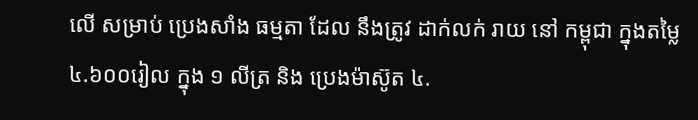លើ សម្រាប់ ប្រេងសាំង ធម្មតា ដែល នឹងត្រូវ ដាក់លក់ រាយ នៅ កម្ពុជា ក្នុងតម្លៃ ៤.៦០០រៀល ក្នុង ១ លីត្រ និង ប្រេងម៉ាស៊ូត ៤.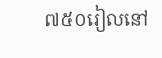៧៥០រៀលនៅ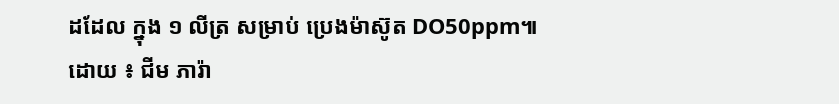ដដែល ក្នុង ១ លីត្រ សម្រាប់ ប្រេងម៉ាស៊ូត DO50ppm៕
ដោយ ៖ ជីម ភារ៉ា